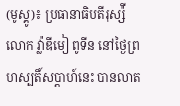(មូស្គូ)៖ ប្រធានាធិបតីរុស្ស៉ី លោក វ្ល៉ាឌីមៀ ពូទីន នៅថ្ងៃព្រហស្បតិ៍សប្តាហ៍នេះ បានលាត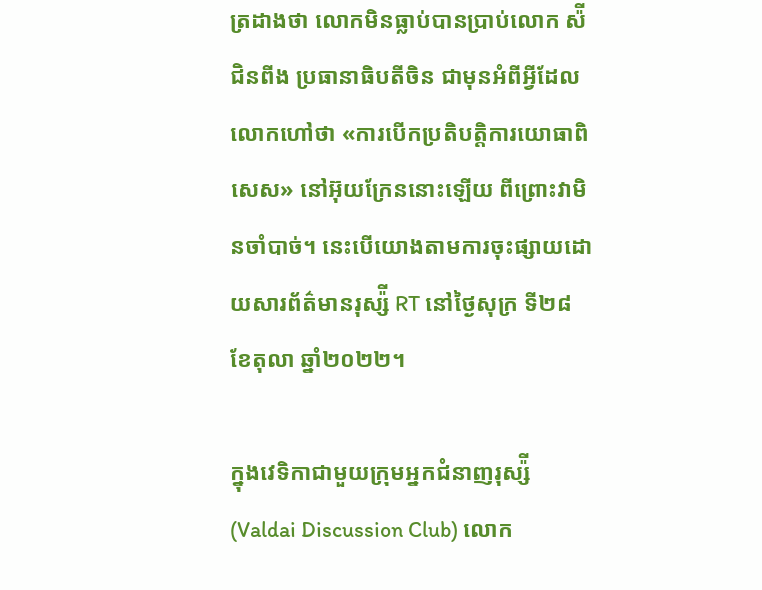ត្រដាងថា លោកមិនធ្លាប់បានប្រាប់លោក ស៉ី ជិនពីង ប្រធានាធិបតីចិន ជាមុនអំពីអ្វីដែលលោកហៅថា «ការបើកប្រតិបត្តិការយោធាពិសេស» នៅអ៊ុយក្រែននោះឡើយ ពីព្រោះវាមិនចាំបាច់។ នេះបើយោងតាមការចុះផ្សាយដោយសារព័ត៌មានរុស្ស៉ី RT នៅថ្ងៃសុក្រ ទី២៨ ខែតុលា ឆ្នាំ២០២២។

ក្នុងវេទិកាជាមួយក្រុមអ្នកជំនាញរុស្ស៉ី (Valdai Discussion Club) លោក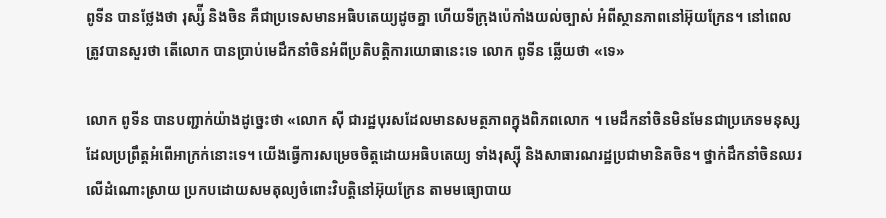ពូទីន បានថ្លែងថា រុស្ស៉ី និងចិន គឺជាប្រទេសមានអធិបតេយ្យដូចគ្នា ហើយទីក្រុងប៉េកាំងយល់ច្បាស់ អំពីស្ថានភាពនៅអ៊ុយក្រែន។ នៅពេលត្រូវបានសួរថា តើលោក បានប្រាប់មេដឹកនាំចិនអំពីប្រតិបត្តិការយោធានេះទេ លោក ពូទីន ឆ្លើយថា «ទេ»

លោក ពូទីន បានបញ្ជាក់យ៉ាងដូច្នេះថា «លោក ស៊ី ជារដ្ឋបុរសដែលមានសមត្ថភាពក្នុងពិភពលោក ។ មេដឹកនាំចិនមិនមែនជាប្រភេទមនុស្ស ដែលប្រព្រឹត្តអំពើអាក្រក់នោះទេ។ យើងធ្វើការសម្រេចចិត្តដោយអធិបតេយ្យ ទាំងរុស្ស៊ី និងសាធារណរដ្ឋប្រជាមានិតចិន។ ថ្នាក់ដឹកនាំចិនឈរលើដំណោះស្រាយ ប្រកបដោយសមតុល្យចំពោះវិបត្តិនៅអ៊ុយក្រែន តាមមធ្យោបាយ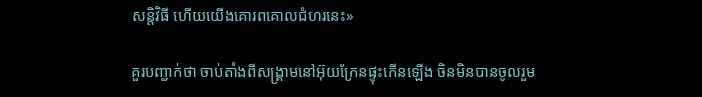សន្តិវិធី ហើយយើងគោរពគោលជំហរនេះ»

គួរបញ្ជាក់ថា ចាប់តាំងពីសង្រ្គាមនៅអ៊ុយក្រែនផ្ទុះកើនឡើង ចិនមិនបានចូលរួម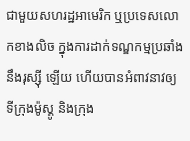ជាមួយសហរដ្ឋអាមេរិក ឬប្រទេសលោកខាងលិច ក្នុងការដាក់ទណ្ឌកម្មប្រឆាំងនឹងរុស្ស៊ី ឡើយ ហើយបានអំពាវនាវឲ្យទីក្រុងម៉ូស្គូ និងក្រុង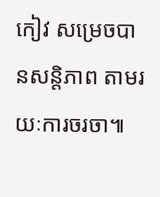កៀវ សម្រេចបានសន្តិភាព តាមរយៈការចរចា៕